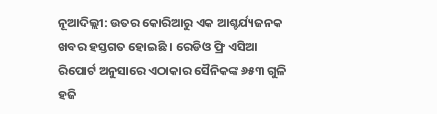ନୂଆଦିଲ୍ଲୀ: ଉତର କୋରିଆରୁ ଏକ ଆଶ୍ଚର୍ଯ୍ୟଜନକ ଖବର ହସ୍ତଗତ ହୋଇଛି । ରେଡିଓ ଫ୍ରି ଏସିଆ ରିପୋର୍ଟ ଅନୁସାରେ ଏଠାକାର ସୈନିକଙ୍କ ୬୫୩ ଗୁଳି ହଜି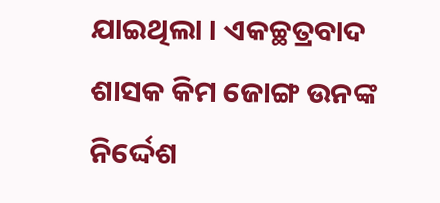ଯାଇଥିଲା । ଏକଚ୍ଛତ୍ରବାଦ ଶାସକ କିମ ଜୋଙ୍ଗ ଉନଙ୍କ ନିର୍ଦ୍ଦେଶ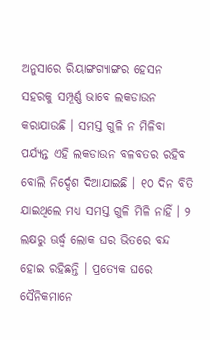ଅନୁସାରେ ରିୟାଙ୍ଗଗ୍ୟାଙ୍ଗର ହେସନ ସହରକୁ ସମ୍ପୂର୍ଣ୍ଣ ଭାବେ ଲକଡାଉନ କରାଯାଉଛି । ସମସ୍ତ ଗୁଳି ନ ମିଳିବା ପର୍ଯ୍ୟନ୍ତ ଏହି ଲକଡାଉନ ବଳବତର ରହିବ ବୋଲି ନିର୍ଦ୍ଦେଶ ଦିଆଯାଇଛି । ୧୦ ଦିନ ବିତି ଯାଇଥିଲେ ମଧ୍ୟ ସମସ୍ତ ଗୁଳି ମିଳି ନାହିଁ । ୨ ଲକ୍ଷରୁ ଊର୍ଦ୍ଧ୍ୱ ଲୋକ ଘର ଭିତରେ ବନ୍ଦ ହୋଇ ରହିଛନ୍ତି । ପ୍ରତ୍ୟେକ ଘରେ ସୈନିକମାନେ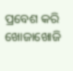ପ୍ରବେଶ କରି ଖୋଜାଖୋଜି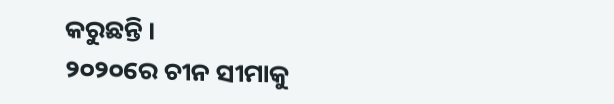କରୁଛନ୍ତି ।
୨୦୨୦ରେ ଚୀନ ସୀମାକୁ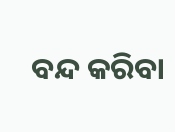ବନ୍ଦ କରିବା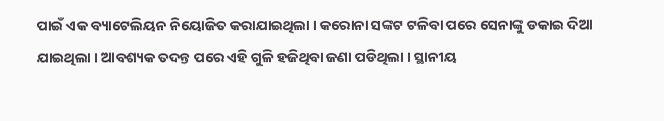ପାଇଁ ଏକ ବ୍ୟାଟେଲିୟନ ନିୟୋଜିତ କରାଯାଇଥିଲା । କରୋନା ସଙ୍କଟ ଟଳିବା ପରେ ସେନାଙ୍କୁ ଡକାଇ ଦିଆ ଯାଇଥିଲା । ଆବଶ୍ୟକ ତଦନ୍ତ ପରେ ଏହି ଗୁଳି ହଜିଥିବା ଜଣା ପଡିଥିଲା । ସ୍ଥାନୀୟ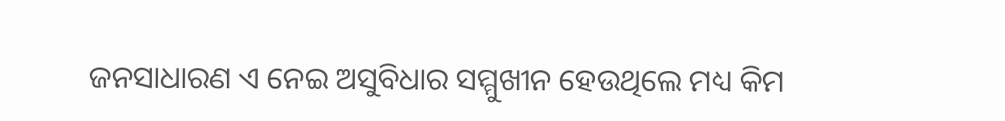ଜନସାଧାରଣ ଏ ନେଇ ଅସୁବିଧାର ସମ୍ମୁଖୀନ ହେଉଥିଲେ ମଧ୍ୟ କିମ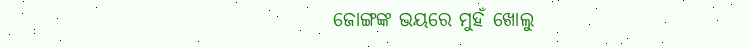ଜୋଙ୍ଗଙ୍କ ଭୟରେ ମୁହଁ ଖୋଲୁ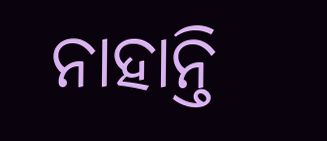ନାହାନ୍ତି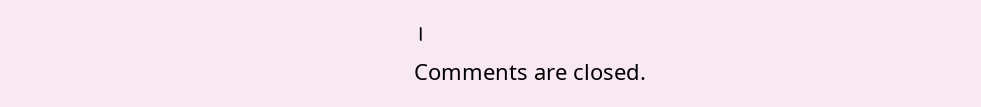।
Comments are closed.